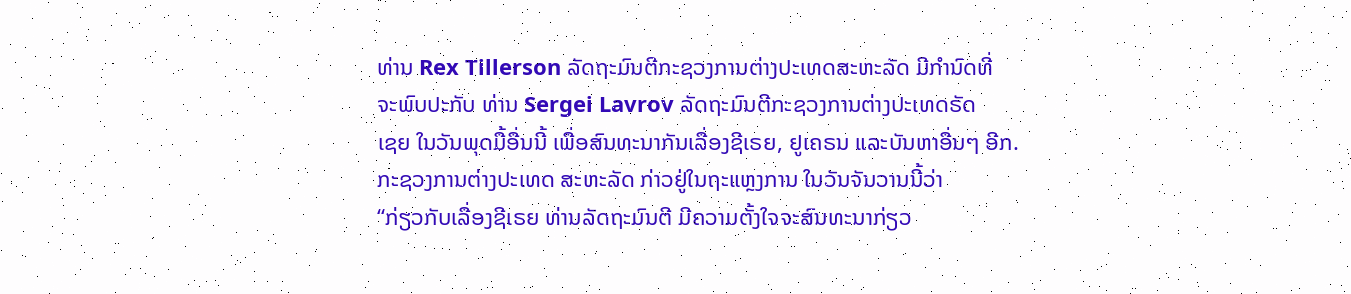ທ່ານ Rex Tillerson ລັດຖະມົນຕີກະຊວງການຕ່າງປະເທດສະຫະລັດ ມີກຳນົດທີ່
ຈະພົບປະກັບ ທ່ານ Sergei Lavrov ລັດຖະມົນຕີກະຊວງການຕ່າງປະເທດຣັດ
ເຊຍ ໃນວັນພຸດມື້ອື່ນນີ້ ເພື່ອສົນທະນາກັນເລື່ອງຊີເຣຍ, ຢູເຄຣນ ແລະບັນຫາອື່ນໆ ອີກ.
ກະຊວງການຕ່າງປະເທດ ສະຫະລັດ ກ່າວຢູ່ໃນຖະແຫຼງການ ໃນວັນຈັນວານນີ້ວ່າ
“ກ່ຽວກັບເລື່ອງຊີເຣຍ ທ່ານລັດຖະມົນຕີ ມີຄວາມຕັ້ງໃຈຈະສົນທະນາກ່ຽວ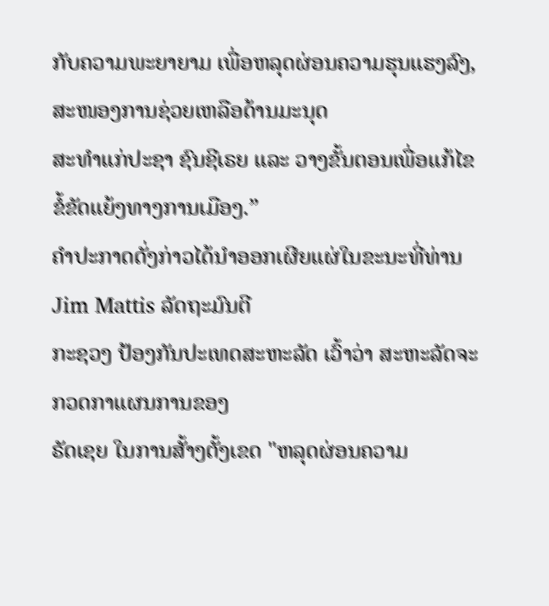ກັບຄວາມພະຍາຍາມ ເພື່ອຫລຸດຜ່ອນຄວາມຮຸນແຮງລົງ, ສະໜອງການຊ່ວຍເຫລືອດ້ານມະນຸດ
ສະທໍາແກ່ປະຊາ ຊົນຊີເຣຍ ແລະ ວາງຂັ້ນຕອນເພື່ອແກ້ໄຂຂໍ້ຂັດແຍ້ງທາງການເມືອງ.”
ຄໍາປະກາດດັ່ງກ່າວໄດ້ນຳອອກເຜີຍແຜ່ໃນຂະນະທີ່ທ່ານ Jim Mattis ລັດຖະມົນຕີ
ກະຊວງ ປ້ອງກັນປະເທດສະຫະລັດ ເວົ້າວ່າ ສະຫະລັດຈະກວດກາແຜນການຂອງ
ຣັດເຊຍ ໃນການສັ້າງຕັ້ງເຂດ "ຫລຸດຜ່ອນຄວາມ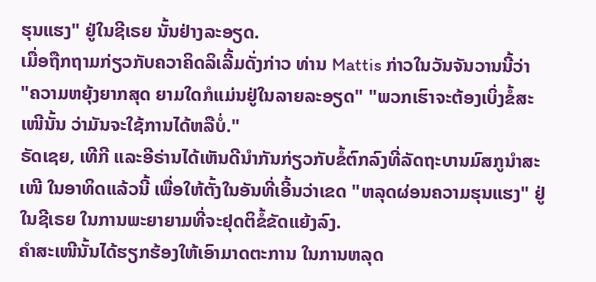ຮຸນແຮງ" ຢູ່ໃນຊີເຣຍ ນັ້ນຢ່າງລະອຽດ.
ເມື່ອຖືກຖາມກ່ຽວກັບຄວາຄິດລິເລີ້ມດັ່ງກ່າວ ທ່ານ Mattis ກ່າວໃນວັນຈັນວານນີ້ວ່າ
"ຄວາມຫຍຸ້ງຍາກສຸດ ຍາມໃດກໍແມ່ນຢູ່ໃນລາຍລະອຽດ" "ພວກເຮົາຈະຕ້ອງເບິ່ງຂໍ້ສະ
ເໜີນັ້ນ ວ່າມັນຈະໃຊ້ການໄດ້ຫລືບໍ່."
ຣັດເຊຍ, ເທີກີ ແລະອີຣ່ານໄດ້ເຫັນດີນໍາກັນກ່ຽວກັບຂໍ້ຕົກລົງທີ່ລັດຖະບານມົສກູນໍາສະ
ເໜີ ໃນອາທິດແລ້ວນີ້ ເພື່ອໃຫ້ຕັ້ງໃນອັນທີ່ເອີ້ນວ່າເຂດ "ຫລຸດຜ່ອນຄວາມຮຸນແຮງ" ຢູ່
ໃນຊີເຣຍ ໃນການພະຍາຍາມທີ່ຈະຢຸດຕິຂໍ້ຂັດແຍ້ງລົງ.
ຄໍາສະເໜີນັ້ນໄດ້ຮຽກຮ້ອງໃຫ້ເອົາມາດຕະການ ໃນການຫລຸດ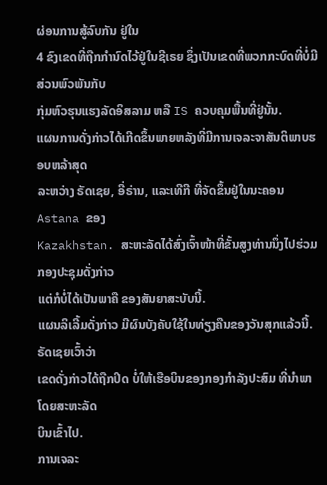ຜ່ອນການສູ້ລົບກັນ ຢູ່ໃນ
4 ຂົງເຂດທີ່ຖືກກໍານົດໄວ້ຢູ່ໃນຊີເຣຍ ຊຶ່ງເປັນເຂດທີ່ພວກກະບົດທີ່ບໍ່ມີສ່ວນພົວພັນກັບ
ກຸ່ມຫົວຮຸນແຮງລັດອິສລາມ ຫລື IS ຄວບຄຸມພື້ນທີ່ຢູ່ນັ້ນ.
ແຜນການດັ່ງກ່າວໄດ້ເກີດຂຶ້ນພາຍຫລັງທີ່ມີການເຈລະຈາສັນຕິພາບຮອບຫລ້າສຸດ
ລະຫວ່າງ ຣັດເຊຍ, ອີ່ຣ່ານ, ແລະເທີກີ ທີ່ຈັດຂຶ້ນຢູ່ໃນນະຄອນ Astana ຂອງ
Kazakhstan. ສະຫະລັດໄດ້ສົ່ງເຈົ້າໜ້າທີ່ຂັ້ນສູງທ່ານນຶ່ງໄປຮ່ວມກອງປະຊຸມດັ່ງກ່າວ
ແຕ່ກໍບໍ່ໄດ້ເປັນພາຄື ຂອງສັນຍາສະບັບນີ້.
ແຜນລິເລີ້ມດັ່ງກ່າວ ມີຜົນບັງຄັບໃຊ້ໃນທ່ຽງຄືນຂອງວັນສຸກແລ້ວນີ້. ຣັດເຊຍເວົ້າວ່າ
ເຂດດັ່ງກ່າວໄດ້ຖືກປິດ ບໍ່ໃຫ້ເຮືອບິນຂອງກອງກໍາລັງປະສົມ ທີ່ນໍາພາໂດຍສະຫະລັດ
ບິນເຂົ້າໄປ.
ການເຈລະ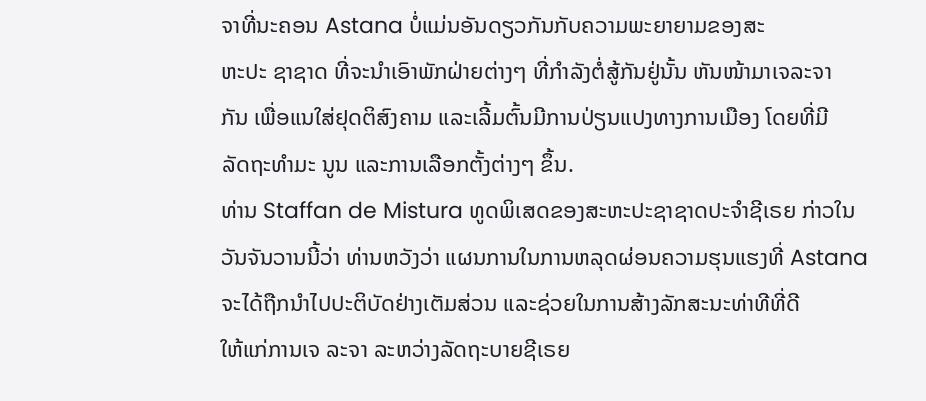ຈາທີ່ນະຄອນ Astana ບໍ່ແມ່ນອັນດຽວກັນກັບຄວາມພະຍາຍາມຂອງສະ
ຫະປະ ຊາຊາດ ທີ່ຈະນຳເອົາພັກຝ່າຍຕ່າງໆ ທີ່ກໍາລັງຕໍ່ສູ້ກັນຢູ່ນັ້ນ ຫັນໜ້າມາເຈລະຈາ
ກັນ ເພື່ອແນໃສ່ຢຸດຕິສົງຄາມ ແລະເລີ້ມຕົ້ນມີການປ່ຽນແປງທາງການເມືອງ ໂດຍທີ່ມີ
ລັດຖະທໍາມະ ນູນ ແລະການເລືອກຕັ້ງຕ່າງໆ ຂຶ້ນ.
ທ່ານ Staffan de Mistura ທູດພິເສດຂອງສະຫະປະຊາຊາດປະຈໍາຊີເຣຍ ກ່າວໃນ
ວັນຈັນວານນີ້ວ່າ ທ່ານຫວັງວ່າ ແຜນການໃນການຫລຸດຜ່ອນຄວາມຮຸນແຮງທີ່ Astana
ຈະໄດ້ຖືກນໍາໄປປະຕິບັດຢ່າງເຕັມສ່ວນ ແລະຊ່ວຍໃນການສ້າງລັກສະນະທ່າທີທີ່ດີ
ໃຫ້ແກ່ການເຈ ລະຈາ ລະຫວ່າງລັດຖະບາຍຊີເຣຍ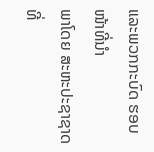ແລະພວກກະບົດ ຮອບໜ້າທີ່ນໍາ
ພາໂດຍ ສະຫະປະຊາຊາດ ທີ່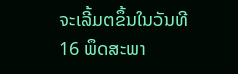ຈະເລີ້ມຕຂຶ້ນໃນວັນທີ 16 ພຶດສະພາ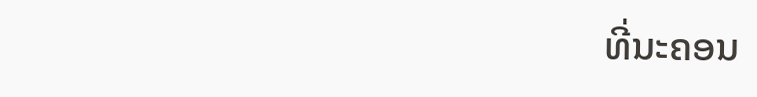ທີ່ນະຄອນ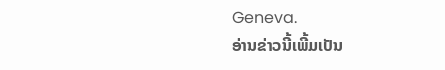Geneva.
ອ່ານຂ່າວນີ້ເພີ້ມເປັນ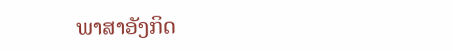ພາສາອັງກິດ